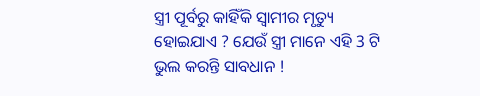ସ୍ତ୍ରୀ ପୂର୍ବରୁ କାହିଁକି ସ୍ଵାମୀର ମୃତ୍ୟୁ ହୋଇଯାଏ ? ଯେଉଁ ସ୍ତ୍ରୀ ମାନେ ଏହି 3 ଟି ଭୁଲ କରନ୍ତି ସାବଧାନ !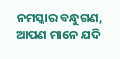ନମସ୍କାର ବନ୍ଧୁଗଣ, ଆପଣ ମାନେ ଯଦି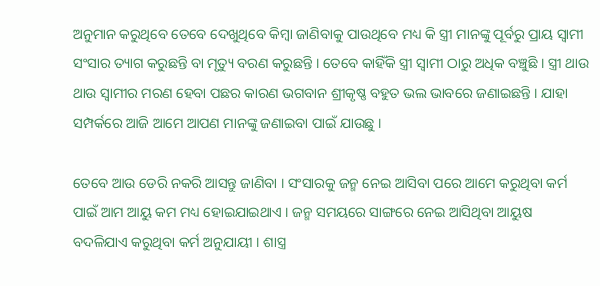ଅନୁମାନ କରୁଥିବେ ତେବେ ଦେଖୁଥିବେ କିମ୍ବା ଜାଣିବାକୁ ପାଉଥିବେ ମଧ୍ୟ କି ସ୍ତ୍ରୀ ମାନଙ୍କୁ ପୂର୍ବରୁ ପ୍ରାୟ ସ୍ଵାମୀ ସଂସାର ତ୍ୟାଗ କରୁଛନ୍ତି ବା ମୃତ୍ୟୁ ବରଣ କରୁଛନ୍ତି । ତେବେ କାହିଁକି ସ୍ତ୍ରୀ ସ୍ଵାମୀ ଠାରୁ ଅଧିକ ବଞ୍ଚୁଛି । ସ୍ତ୍ରୀ ଥାଉ ଥାଉ ସ୍ଵାମୀର ମରଣ ହେବା ପଛର କାରଣ ଭଗବାନ ଶ୍ରୀକୃଷ୍ଣ ବହୁତ ଭଲ ଭାବରେ ଜଣାଇଛନ୍ତି । ଯାହା ସମ୍ପର୍କରେ ଆଜି ଆମେ ଆପଣ ମାନଙ୍କୁ ଜଣାଇବା ପାଇଁ ଯାଉଛୁ ।

ତେବେ ଆଉ ଡେରି ନକରି ଆସନ୍ତୁ ଜାଣିବା । ସଂସାରକୁ ଜନ୍ମ ନେଇ ଆସିବା ପରେ ଆମେ କରୁଥିବା କର୍ମ ପାଇଁ ଆମ ଆୟୁ କମ ମଧ୍ୟ ହୋଇଯାଇଥାଏ । ଜନ୍ମ ସମୟରେ ସାଙ୍ଗରେ ନେଇ ଆସିଥିବା ଆୟୁଷ ବଦଳିଯାଏ କରୁଥିବା କର୍ମ ଅନୁଯାୟୀ । ଶାସ୍ତ୍ର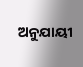ଅନୁଯାୟୀ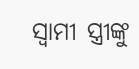ସ୍ଵାମୀ ସ୍ତ୍ରୀଙ୍କୁ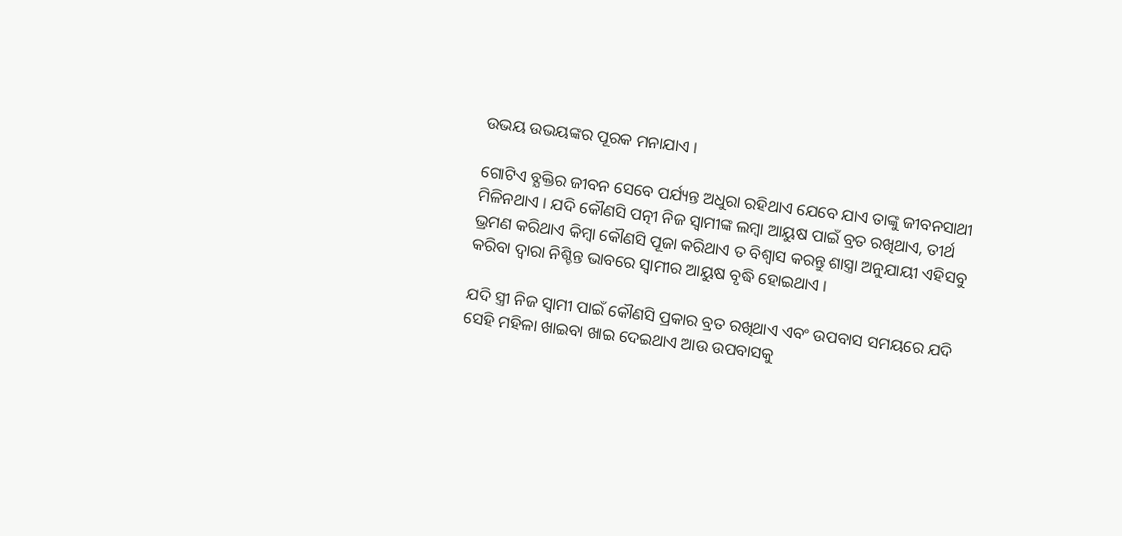ଉଭୟ ଉଭୟଙ୍କର ପୂରକ ମନାଯାଏ ।

ଗୋଟିଏ ବ୍ଯକ୍ତିର ଜୀବନ ସେବେ ପର୍ଯ୍ୟନ୍ତ ଅଧୁରା ରହିଥାଏ ଯେବେ ଯାଏ ତାଙ୍କୁ ଜୀବନସାଥୀ ମିଳିନଥାଏ । ଯଦି କୌଣସି ପତ୍ନୀ ନିଜ ସ୍ଵାମୀଙ୍କ ଲମ୍ବା ଆୟୁଷ ପାଇଁ ବ୍ରତ ରଖିଥାଏ, ତୀର୍ଥ ଭ୍ରମଣ କରିଥାଏ କିମ୍ବା କୌଣସି ପୂଜା କରିଥାଏ ତ ବିଶ୍ଵାସ କରନ୍ତୁ ଶାସ୍ତ୍ରା ଅନୁଯାୟୀ ଏହିସବୁ କରିବା ଦ୍ଵାରା ନିଶ୍ଚିନ୍ତ ଭାବରେ ସ୍ଵାମୀର ଆୟୁଷ ବୃଦ୍ଧି ହୋଇଥାଏ ।

ଯଦି ସ୍ତ୍ରୀ ନିଜ ସ୍ଵାମୀ ପାଇଁ କୌଣସି ପ୍ରକାର ବ୍ରତ ରଖିଥାଏ ଏବଂ ଉପବାସ ସମୟରେ ଯଦି ସେହି ମହିଳା ଖାଇବା ଖାଇ ଦେଇଥାଏ ଆଉ ଉପବାସକୁ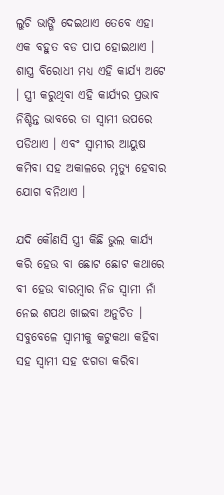ଲୁଚି ଭାଙ୍ଗି ଦେଇଥାଏ ତେବେ ଏହା ଏକ ବହୁତ ବଡ ପାପ ହୋଇଥାଏ । ଶାସ୍ତ୍ର ବିରୋଧୀ ମଧ୍ୟ ଏହି କାର୍ଯ୍ୟ ଅଟେ । ସ୍ତ୍ରୀ କରୁଥିବା ଏହି କାର୍ଯ୍ୟର ପ୍ରଭାବ ନିଶ୍ଚିନ୍ତ ଭାବରେ ତା ସ୍ଵାମୀ ଉପରେ ପଡିଥାଏ । ଏବଂ ସ୍ଵାମୀର ଆୟୁଷ କମିବା ସହ ଅକାଳରେ ମୃତ୍ୟୁ ହେବାର ଯୋଗ ବନିଥାଏ ।

ଯଦି କୌଣସି ସ୍ତ୍ରୀ କିଛି ଭୁଲ କାର୍ଯ୍ୟ କରି ହେଉ ବା ଛୋଟ ଛୋଟ କଥାରେ ବୀ ହେଉ ବାରମ୍ବାର ନିଜ ସ୍ଵାମୀ ନାଁ ନେଇ ଶପଥ ଖାଇବା ଅନୁଚିତ । ସବୁବେଳେ ସ୍ଵାମୀକୁ କଟୁକଥା କହିବା ସହ ସ୍ଵାମୀ ସହ ଝଗଡା କରିବା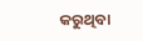କରୁଥିବା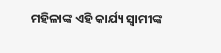ମହିଳାଙ୍କ ଏହି କାର୍ଯ୍ୟ ସ୍ଵାମୀଙ୍କ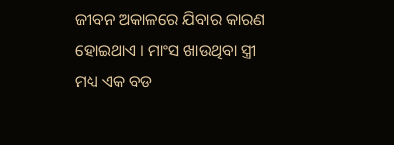ଜୀବନ ଅକାଳରେ ଯିବାର କାରଣ ହୋଇଥାଏ । ମାଂସ ଖାଉଥିବା ସ୍ତ୍ରୀ ମଧ୍ୟ ଏକ ବଡ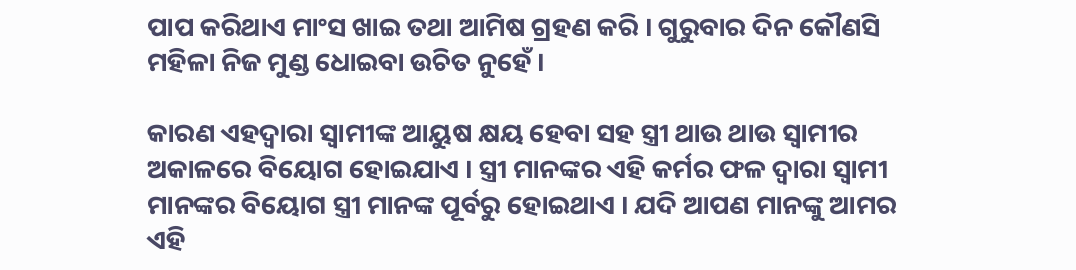ପାପ କରିଥାଏ ମାଂସ ଖାଇ ତଥା ଆମିଷ ଗ୍ରହଣ କରି । ଗୁରୁବାର ଦିନ କୌଣସି ମହିଳା ନିଜ ମୁଣ୍ଡ ଧୋଇବା ଉଚିତ ନୁହେଁ ।

କାରଣ ଏହଦ୍ଵାରା ସ୍ଵାମୀଙ୍କ ଆୟୁଷ କ୍ଷୟ ହେବା ସହ ସ୍ତ୍ରୀ ଥାଉ ଥାଉ ସ୍ଵାମୀର ଅକାଳରେ ବିୟୋଗ ହୋଇଯାଏ । ସ୍ତ୍ରୀ ମାନଙ୍କର ଏହି କର୍ମର ଫଳ ଦ୍ଵାରା ସ୍ଵାମୀ ମାନଙ୍କର ବିୟୋଗ ସ୍ତ୍ରୀ ମାନଙ୍କ ପୂର୍ବରୁ ହୋଇଥାଏ । ଯଦି ଆପଣ ମାନଙ୍କୁ ଆମର ଏହି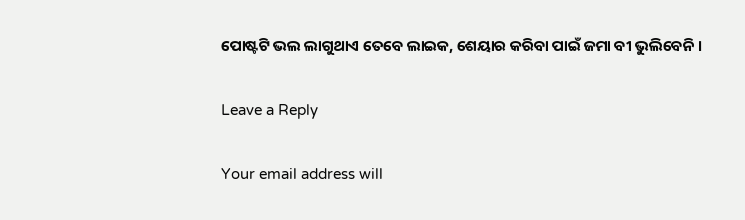ପୋଷ୍ଟଟି ଭଲ ଲାଗୁଥାଏ ତେବେ ଲାଇକ, ଶେୟାର କରିବା ପାଇଁ ଜମା ବୀ ଭୁଲିବେନି ।

Leave a Reply

Your email address will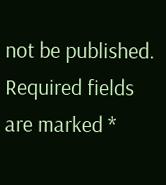not be published. Required fields are marked *